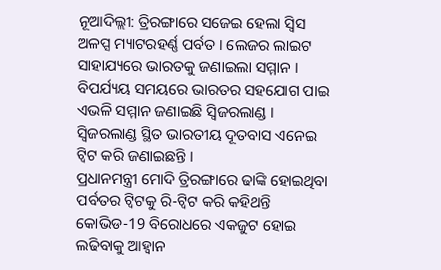ନୂଆଦିଲ୍ଲୀ: ତ୍ରିରଙ୍ଗାରେ ସଜେଇ ହେଲା ସ୍ବିସ ଅଳପ୍ସ ମ୍ୟାଟରହର୍ଣ୍ଣ ପର୍ବତ । ଲେଜର ଲାଇଟ ସାହାଯ୍ୟରେ ଭାରତକୁ ଜଣାଇଲା ସମ୍ମାନ । ବିପର୍ଯ୍ୟୟ ସମୟରେ ଭାରତର ସହଯୋଗ ପାଇ ଏଭଳି ସମ୍ମାନ ଜଣାଇଛି ସ୍ବିଜରଲାଣ୍ଡ । ସ୍ବିଜରଲାଣ୍ଡ ସ୍ଥିତ ଭାରତୀୟ ଦୂତବାସ ଏନେଇ ଟ୍ବିଟ କରି ଜଣାଇଛନ୍ତି ।
ପ୍ରଧାନମନ୍ତ୍ରୀ ମୋଦି ତ୍ରିରଙ୍ଗାରେ ଢାଙ୍କି ହୋଇଥିବା ପର୍ବତର ଟ୍ବିଟକୁ ରି-ଟ୍ବିଟ କରି କହିଥନ୍ତି କୋଭିଡ-19 ବିରୋଧରେ ଏକଜୁଟ ହୋଇ ଲଢିବାକୁ ଆହ୍ବାନ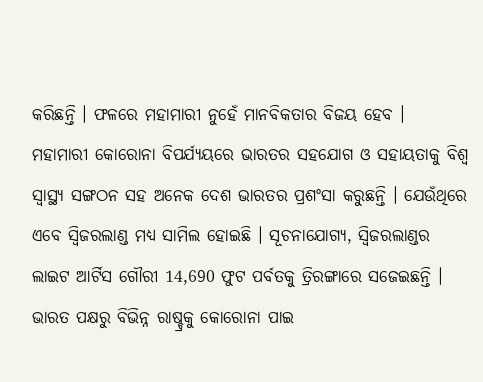କରିଛନ୍ତି । ଫଳରେ ମହାମାରୀ ନୁହେଁ ମାନବିକତାର ବିଜୟ ହେବ ।
ମହାମାରୀ କୋରୋନା ବିପର୍ଯ୍ୟୟରେ ଭାରତର ସହଯୋଗ ଓ ସହାୟତାକୁ ବିଶ୍ବ ସ୍ବାସ୍ଥ୍ୟ ସଙ୍ଗଠନ ସହ ଅନେକ ଦେଶ ଭାରତର ପ୍ରଶଂସା କରୁଛନ୍ତି । ଯେଉଁଥିରେ ଏବେ ସ୍ବିଜରଲାଣ୍ଡ ମଧ୍ୟ ସାମିଲ ହୋଇଛି । ସୂଚନାଯୋଗ୍ୟ, ସ୍ବିଜରଲାଣ୍ଡର ଲାଇଟ ଆର୍ଟିସ ଗୌରୀ 14,690 ଫୁଟ ପର୍ବତକୁ ତ୍ରିରଙ୍ଗାରେ ସଜେଇଛନ୍ତି । ଭାରତ ପକ୍ଷରୁ ବିଭିନ୍ନ ରାଷ୍ଚ୍ରକୁ କୋରୋନା ପାଇ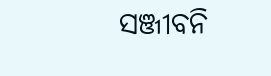ସଞ୍ଜୀବନି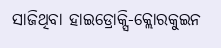ସାଜିଥିବା ହାଇଡ୍ରୋକ୍ସି-କ୍ଲୋରକୁଇନ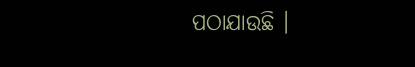ପଠାଯାଉଛି ।